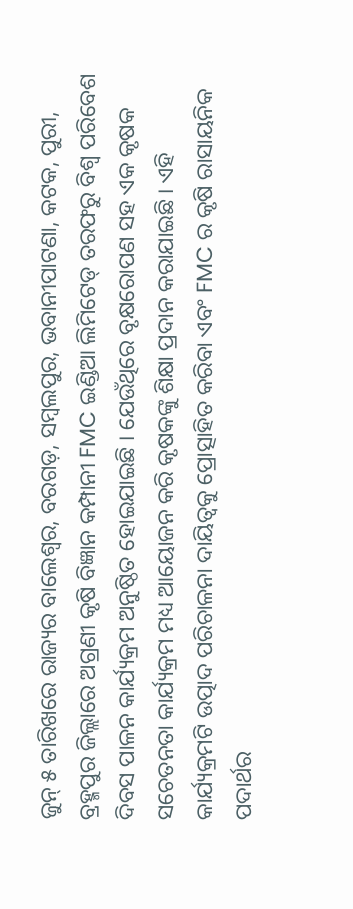ଜୁନ୍ ୫ ତାରିଖରେ ରାଜ୍ୟର ବାଲେଶ୍ୱର, ବରଗଡ଼, ସମ୍ବଲପୁର, ଭବାନୀପାଟଣା, କଟକ, ପୁରୀ, ବ୍ରହ୍ମପୁର ଜିଲ୍ଲାରେ ଅଗ୍ରଣୀ କୃଷି ବିଜ୍ଞାନ କମ୍ପାନୀ FMC ଇଣ୍ଡିଆ ଲିମିଟେଡ୍ ତରଫରୁ ବିଶ୍ୱ ପରିବେଶ ଦିବସ ପାଳନ କାର୍ଯ୍ୟକ୍ରମ ଅନୁଷ୍ଠିତ ହୋଇଯାଇଛି । ଯେଉଁଥିରେ ବୃକ୍ଷରୋପଣ ସହ ଏକ କୃଷକ ସଚେତନତା କାର୍ଯ୍ୟକ୍ରମ ମଧ୍ୟ ଆୟୋଜନ କରି କୃଷକଙ୍କୁ ଶିକ୍ଷା ପ୍ରଦାନ କରାଯାଇଛି । ଏହି କାର୍ଯ୍ୟକ୍ରମଟି ଉତ୍ପାଦ ପରିଚାଳନା ଦାୟିତ୍ୱକୁ ପ୍ରୋତ୍ସାହିତ କରିବା ଏବଂ FMC ର କୃଷି ରାସାୟନିକ ପଦାର୍ଥର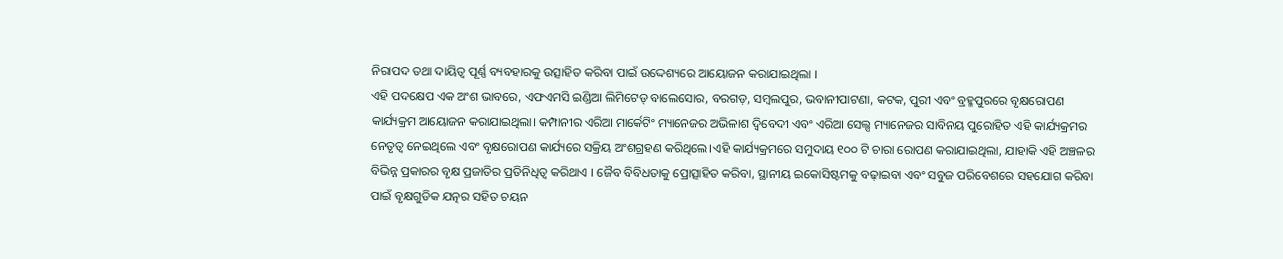ନିରାପଦ ତଥା ଦାୟିତ୍ୱ ପୂର୍ଣ୍ଣ ବ୍ୟବହାରକୁ ଉତ୍ସାହିତ କରିବା ପାଇଁ ଉଦ୍ଦେଶ୍ୟରେ ଆୟୋଜନ କରାଯାଇଥିଲା ।
ଏହି ପଦକ୍ଷେପ ଏକ ଅଂଶ ଭାବରେ, ଏଫଏମସି ଇଣ୍ଡିଆ ଲିମିଟେଡ୍ ବାଲେସୋର, ବରଗଡ଼, ସମ୍ବଲପୁର, ଭବାନୀପାଟଣା, କଟକ, ପୁରୀ ଏବଂ ବ୍ରହ୍ମପୁରରେ ବୃକ୍ଷରୋପଣ କାର୍ଯ୍ୟକ୍ରମ ଆୟୋଜନ କରାଯାଇଥିଲା। କମ୍ପାନୀର ଏରିଆ ମାର୍କେଟିଂ ମ୍ୟାନେଜର ଅଭିଳାଶ ଦ୍ୱିବେଦୀ ଏବଂ ଏରିଆ ସେଲ୍ସ ମ୍ୟାନେଜର ସାବିନୟ ପୁରୋହିତ ଏହି କାର୍ଯ୍ୟକ୍ରମର ନେତୃତ୍ୱ ନେଇଥିଲେ ଏବଂ ବୃକ୍ଷରୋପଣ କାର୍ଯ୍ୟରେ ସକ୍ରିୟ ଅଂଶଗ୍ରହଣ କରିଥିଲେ।ଏହି କାର୍ଯ୍ୟକ୍ରମରେ ସମୁଦାୟ ୧୦୦ ଟି ଚାରା ରୋପଣ କରାଯାଇଥିଲା, ଯାହାକି ଏହି ଅଞ୍ଚଳର ବିଭିନ୍ନ ପ୍ରକାରର ବୃକ୍ଷ ପ୍ରଜାତିର ପ୍ରତିନିଧିତ୍ୱ କରିଥାଏ । ଜୈବ ବିବିଧତାକୁ ପ୍ରୋତ୍ସାହିତ କରିବା, ସ୍ଥାନୀୟ ଇକୋସିଷ୍ଟମକୁ ବଢ଼ାଇବା ଏବଂ ସବୁଜ ପରିବେଶରେ ସହଯୋଗ କରିବା ପାଇଁ ବୃକ୍ଷଗୁଡିକ ଯତ୍ନର ସହିତ ଚୟନ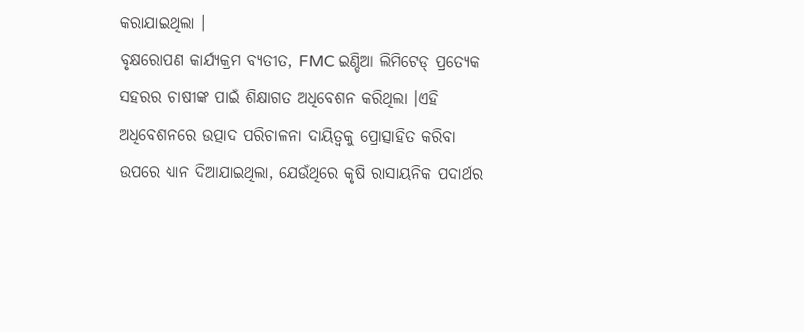କରାଯାଇଥିଲା ।
ବୃକ୍ଷରୋପଣ କାର୍ଯ୍ୟକ୍ରମ ବ୍ୟତୀତ, FMC ଇଣ୍ଡିଆ ଲିମିଟେଡ୍ ପ୍ରତ୍ୟେକ ସହରର ଚାଷୀଙ୍କ ପାଇଁ ଶିକ୍ଷାଗତ ଅଧିବେଶନ କରିଥିଲା ।ଏହି ଅଧିବେଶନରେ ଉତ୍ପାଦ ପରିଚାଳନା ଦାୟିତ୍ୱକୁ ପ୍ରୋତ୍ସାହିତ କରିବା ଉପରେ ଧ୍ୟାନ ଦିଆଯାଇଥିଲା, ଯେଉଁଥିରେ କୃଷି ରାସାୟନିକ ପଦାର୍ଥର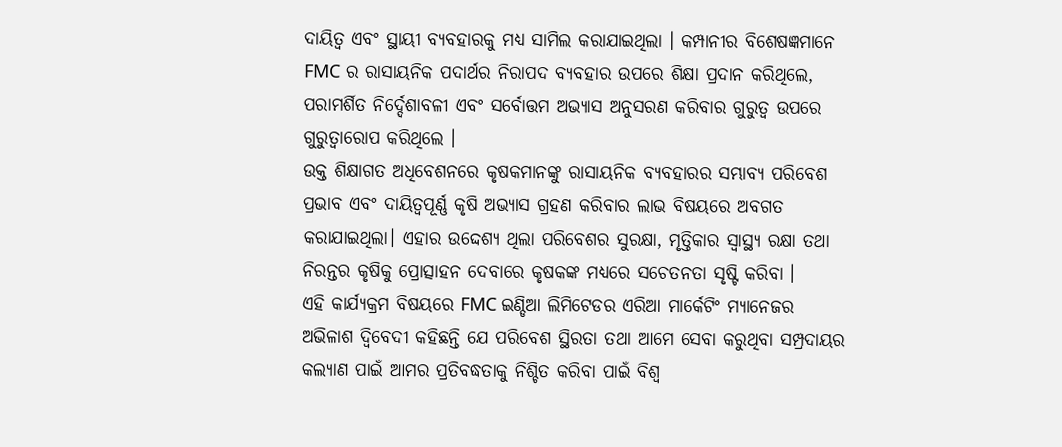ଦାୟିତ୍ୱ ଏବଂ ସ୍ଥାୟୀ ବ୍ୟବହାରକୁ ମଧ୍ୟ ସାମିଲ କରାଯାଇଥିଲା । କମ୍ପାନୀର ବିଶେଷଜ୍ଞମାନେ FMC ର ରାସାୟନିକ ପଦାର୍ଥର ନିରାପଦ ବ୍ୟବହାର ଉପରେ ଶିକ୍ଷା ପ୍ରଦାନ କରିଥିଲେ, ପରାମର୍ଶିତ ନିର୍ଦ୍ଦେଶାବଳୀ ଏବଂ ସର୍ବୋତ୍ତମ ଅଭ୍ୟାସ ଅନୁସରଣ କରିବାର ଗୁରୁତ୍ୱ ଉପରେ ଗୁରୁତ୍ୱାରୋପ କରିଥିଲେ ।
ଉକ୍ତ ଶିକ୍ଷାଗତ ଅଧିବେଶନରେ କୃଷକମାନଙ୍କୁ ରାସାୟନିକ ବ୍ୟବହାରର ସମ୍ଭାବ୍ୟ ପରିବେଶ ପ୍ରଭାବ ଏବଂ ଦାୟିତ୍ୱପୂର୍ଣ୍ଣ କୃଷି ଅଭ୍ୟାସ ଗ୍ରହଣ କରିବାର ଲାଭ ବିଷୟରେ ଅବଗତ କରାଯାଇଥିଲା। ଏହାର ଉଦ୍ଦେଶ୍ୟ ଥିଲା ପରିବେଶର ସୁରକ୍ଷା, ମୃତ୍ତିକାର ସ୍ୱାସ୍ଥ୍ୟ ରକ୍ଷା ତଥା ନିରନ୍ତର କୃଷିକୁ ପ୍ରୋତ୍ସାହନ ଦେବାରେ କୃଷକଙ୍କ ମଧ୍ୟରେ ସଚେତନତା ସୃଷ୍ଟି କରିବା ।
ଏହି କାର୍ଯ୍ୟକ୍ରମ ବିଷୟରେ FMC ଇଣ୍ଡିଆ ଲିମିଟେଡର ଏରିଆ ମାର୍କେଟିଂ ମ୍ୟାନେଜର ଅଭିଳାଶ ଦ୍ୱିବେଦୀ କହିଛନ୍ତି ଯେ ପରିବେଶ ସ୍ଥିରତା ତଥା ଆମେ ସେବା କରୁଥିବା ସମ୍ପ୍ରଦାୟର କଲ୍ୟାଣ ପାଇଁ ଆମର ପ୍ରତିବଦ୍ଧତାକୁ ନିଶ୍ଚିତ କରିବା ପାଇଁ ବିଶ୍ୱ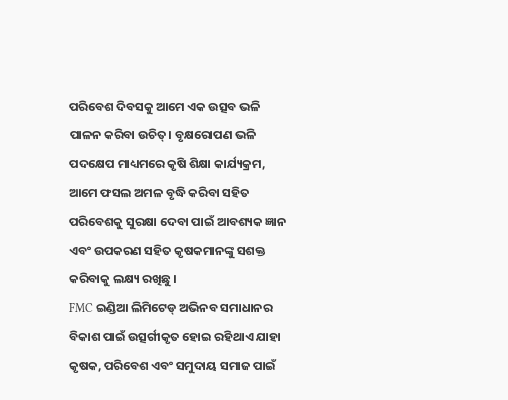ପରିବେଶ ଦିବସକୁ ଆମେ ଏକ ଉତ୍ସବ ଭଳି ପାଳନ କରିବା ଉଚିତ୍। ବୃକ୍ଷରୋପଣ ଭଳି ପଦକ୍ଷେପ ମାଧ୍ୟମରେ କୃଷି ଶିକ୍ଷା କାର୍ଯ୍ୟକ୍ରମ, ଆମେ ଫସଲ ଅମଳ ବୃଦ୍ଧି କରିବା ସହିତ ପରିବେଶକୁ ସୁରକ୍ଷା ଦେବା ପାଇଁ ଆବଶ୍ୟକ ଜ୍ଞାନ ଏବଂ ଉପକରଣ ସହିତ କୃଷକମାନଙ୍କୁ ସଶକ୍ତ କରିବାକୁ ଲକ୍ଷ୍ୟ ରଖିଛୁ ।
FMC ଇଣ୍ଡିଆ ଲିମିଟେଡ୍ ଅଭିନବ ସମାଧାନର ବିକାଶ ପାଇଁ ଉତ୍ସର୍ଗୀକୃତ ହୋଇ ରହିଥାଏ ଯାହା କୃଷକ, ପରିବେଶ ଏବଂ ସମୁଦାୟ ସମାଜ ପାଇଁ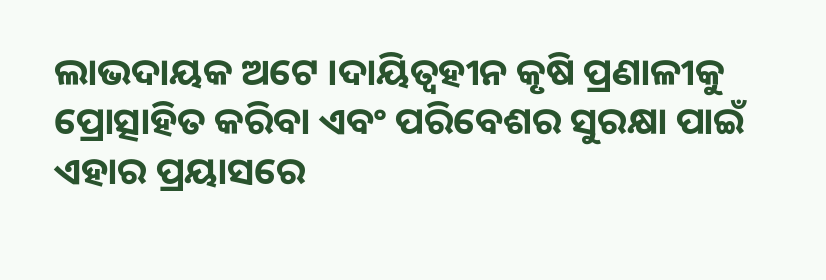ଲାଭଦାୟକ ଅଟେ ।ଦାୟିତ୍ୱହୀନ କୃଷି ପ୍ରଣାଳୀକୁ ପ୍ରୋତ୍ସାହିତ କରିବା ଏବଂ ପରିବେଶର ସୁରକ୍ଷା ପାଇଁ ଏହାର ପ୍ରୟାସରେ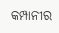କମ୍ପାନୀର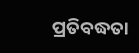ପ୍ରତିବଦ୍ଧତା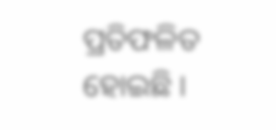ପ୍ରତିଫଳିତ ହୋଇଛି ।